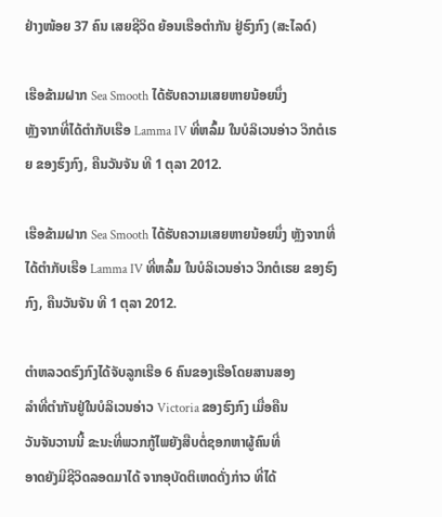ຢ່າງໜ້ອຍ 37 ຄົນ ເສຍຊີວິດ ຍ້ອນເຮືອຕໍາກັນ ຢູ່ຮົງກົງ (ສະໄລດ໌)

ເຮືອຂ້າມຝາກ Sea Smooth ໄດ້ຮັບຄວາມເສຍຫາຍນ້ອຍນຶ່ງ
ຫຼັງຈາກທີ່ໄດ້ຕໍາກັບເຮືອ Lamma IV ທີ່ຫລົ້ມ ໃນບໍລິເວນອ່າວ ວິກຕໍເຣຍ ຂອງຮົງກົງ, ຄືນວັນຈັນ ທີ 1 ຕຸລາ 2012.

ເຮືອຂ້າມຝາກ Sea Smooth ໄດ້ຮັບຄວາມເສຍຫາຍນ້ອຍນຶ່ງ ຫຼັງຈາກທີ່ໄດ້ຕໍາກັບເຮືອ Lamma IV ທີ່ຫລົ້ມ ໃນບໍລິເວນອ່າວ ວິກຕໍເຣຍ ຂອງຮົງກົງ, ຄືນວັນຈັນ ທີ 1 ຕຸລາ 2012.

ຕໍາຫລວດຮົງກົງໄດ້ຈັບລູກເຮືອ 6 ຄົນຂອງເຮືອໂດຍສານສອງ
ລໍາທີ່ຕໍາກັນຢູ່ໃນບໍລິເວນອ່າວ Victoria ຂອງຮົງກົງ ເມື່ອຄືນ
ວັນຈັນວານນີ້ ຂະນະທີ່ພວກກູ້ໄພຍັງສືບຕໍ່ຊອກຫາຜູ້ຄົນທີ່
ອາດຍັງມີຊີວິດລອດມາໄດ້ ຈາກອຸບັດຕິເຫດດັ່ງກ່າວ ທີ່ໄດ້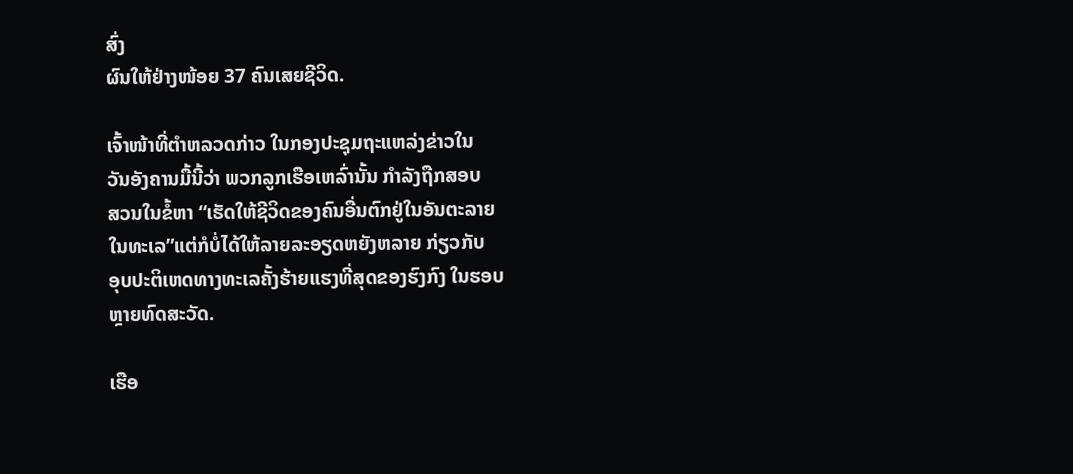ສົ່ງ
ຜົນໃຫ້ຢ່າງໜ້ອຍ 37 ຄົນເສຍຊີວິດ.

ເຈົ້າໜ້າທີ່ຕໍາຫລວດກ່າວ ໃນກອງປະຊຸມຖະແຫລ່ງຂ່າວໃນ
ວັນອັງຄານມື້ນີ້ວ່າ ພວກລູກເຮືອເຫລົ່ານັ້ນ ກໍາລັງຖືກສອບ
ສວນໃນຂໍ້ຫາ “ເຮັດໃຫ້ຊີວິດຂອງຄົນອື່ນຕົກຢູ່ໃນອັນຕະລາຍ
ໃນທະເລ”ແຕ່ກໍບໍ່ໄດ້ໃຫ້ລາຍລະອຽດຫຍັງຫລາຍ ກ່ຽວກັບ
ອຸບປະຕິເຫດທາງທະເລຄັ້ງຮ້າຍແຮງທີ່ສຸດຂອງຮົງກົງ ໃນຮອບ
ຫຼາຍທົດສະວັດ.

ເຮືອ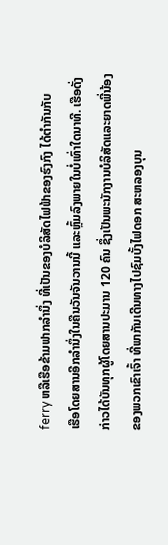ferry ຫລືເຮືອຂ້າມຟາກລໍານຶ່ງ ທີ່ເປັນຂອງບໍລິສັດໄຟຟ້າຂອງຮົງກົງ ໄດ້ຕໍາກັນກັບ
ເຮືອໂດຍສານອີກລໍານຶ່ງໃນຄືນວັນຈັນວານນີ້ ແລະຫຼົ້ມລົງພາຍໃນບໍ່ເທົ່າໃດນາທີ. ເຮືອດັ່ງ
ກ່າວໄດ້ບັນທຸກຜູ້ໂດຍສານປະມານ 120 ຄົນ ຊຶ່ງເປັນພະນັກງານບໍລິສັດແລະຍາດພີ່ນ້ອງ
ຂອງພວກເຂົາເຈົ້າ ທີ່ພາກັນເດີນທາງໄປຊົມບັ້ງໄຟດອກ ສະຫລອງບຸນ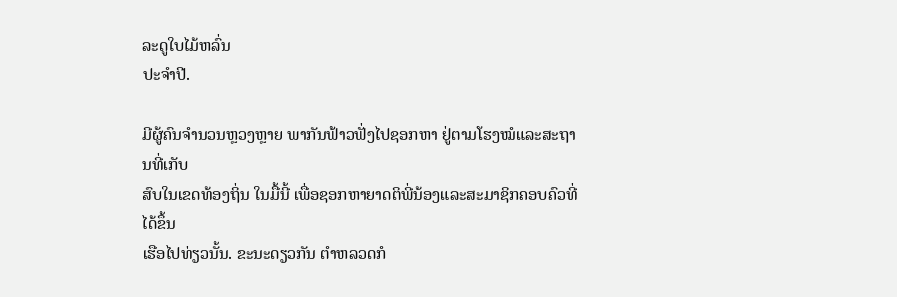ລະດູໃບໄມ້ຫລົ່ນ
ປະຈໍາປີ.

ມີຜູ້ຄົນຈໍານວນຫຼວງຫຼາຍ ພາກັນຟ້າວຟັ່ງໄປຊອກຫາ ຢູ່ຕາມໂຮງໝໍແລະສະຖານທີ່ເກັບ
ສົບໃນເຂດທ້ອງຖິ່ນ ໃນມື້ນີ້ ເພື່ອຊອກຫາຍາດຕິພີ່ນ້ອງແລະສະມາຊິກຄອບຄົວທີ່ໄດ້ຂຶ້ນ
ເຮືອໄປທ່ຽວນັ້ນ. ຂະນະດຽວກັນ ຕໍາຫລວດກໍ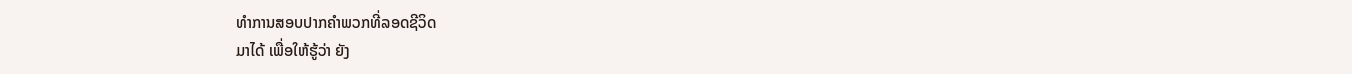ທໍາການສອບປາກຄໍາພວກທີ່ລອດຊີວິດ
ມາໄດ້ ເພື່ອໃຫ້ຮູ້ວ່າ ຍັງ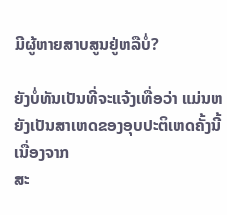ມີຜູ້ຫາຍສາບສູນຢູ່ຫລືບໍ່?

ຍັງບໍ່ທັນເປັນທີ່ຈະແຈ້ງເທື່ອວ່າ ແມ່ນຫຍັງເປັນສາເຫດຂອງອຸບປະຕິເຫດຄັ້ງນີ້ ເນື່ອງຈາກ
ສະ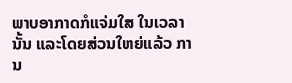ພາບອາກາດກໍແຈ່ມໃສ ໃນເວລານັ້ນ ແລະໂດຍສ່ວນໃຫຍ່ແລ້ວ ການ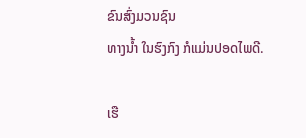ຂົນສົ່ງມວນຊົນ
ທາງນໍ້າ ໃນຮົງກົງ ກໍແມ່ນປອດໄພດີ.

ເຮື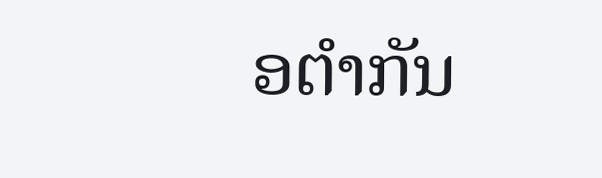ອຕໍາກັນ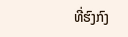ທີ່ຮົງກົງ